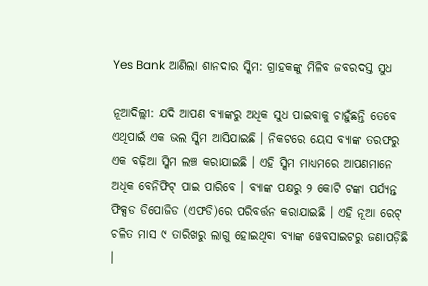Yes Bank ଆଣିଲା ଶାନଦାର ସ୍କିମ: ଗ୍ରାହକଙ୍କୁ ମିଳିବ ଜବରଦସ୍ତ ସୁଧ

ନୂଆଦିଲ୍ଲୀ: ଯଦି ଆପଣ ବ୍ୟାଙ୍କରୁ ଅଧିକ ସୁଧ ପାଇବାକୁ ଚାହୁଁଛନ୍ତି ତେବେ ଏଥିପାଇଁ ଏକ ଭଲ ସ୍କିମ ଆସିଯାଇଛି । ନିକଟରେ ୟେସ ବ୍ୟାଙ୍କ ତରଫରୁ ଏକ ବଢ଼ିଆ ସ୍କିମ ଲଞ୍ଚ କରାଯାଇଛି । ଏହି ସ୍କିମ ମାଧ୍ୟମରେ ଆପଣମାନେ ଅଧିକ ବେନିଫିଟ୍ ପାଇ ପାରିବେ । ବ୍ୟାଙ୍କ ପକ୍ଷରୁ ୨ କୋଟି ଟଙ୍କା ପର୍ଯ୍ୟନ୍ତ ଫିକ୍ସଡ ଡିପୋଜିଡ (ଏଫଡି)ରେ ପରିବର୍ତ୍ତନ କରାଯାଇଛି । ଏହି ନୂଆ ରେଟ୍ ଚଳିତ ମାସ ୯ ତାରିଖରୁ ଲାଗୁ ହୋଇଥିବା ବ୍ୟାଙ୍କ ୱେବସାଇଟରୁ ଜଣାପଡ଼ିଛି ।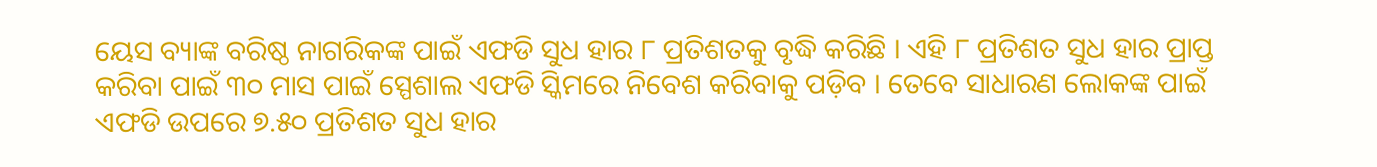ୟେସ ବ୍ୟାଙ୍କ ବରିଷ୍ଠ ନାଗରିକଙ୍କ ପାଇଁ ଏଫଡି ସୁଧ ହାର ୮ ପ୍ରତିଶତକୁ ବୃଦ୍ଧି କରିଛି । ଏହି ୮ ପ୍ରତିଶତ ସୁଧ ହାର ପ୍ରାପ୍ତ କରିବା ପାଇଁ ୩୦ ମାସ ପାଇଁ ସ୍ପେଶାଲ ଏଫଡି ସ୍କିମରେ ନିବେଶ କରିବାକୁ ପଡ଼ିବ । ତେବେ ସାଧାରଣ ଲୋକଙ୍କ ପାଇଁ ଏଫଡି ଉପରେ ୭.୫୦ ପ୍ରତିଶତ ସୁଧ ହାର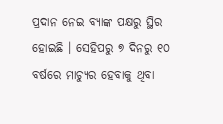ପ୍ରଦାନ ନେଇ ବ୍ୟାଙ୍କ ପକ୍ଷରୁ ସ୍ଥିର ହୋଇଛି । ସେହିପରୁ ୭ ଦିନରୁ ୧୦ ବର୍ଷରେ ମାଚ୍ୟୁର ହେବାକୁ ଥିବା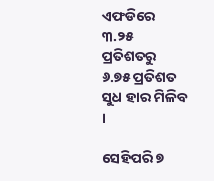ଏଫଡିରେ ୩.୨୫ ପ୍ରତିଶତରୁ ୬.୭୫ ପ୍ରତିଶତ ସୁଧ ହାର ମିଳିବ ।

ସେହିପରି ୭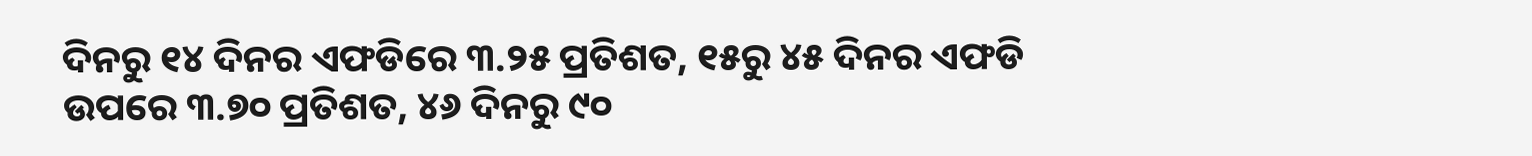ଦିନରୁ ୧୪ ଦିନର ଏଫଡିରେ ୩.୨୫ ପ୍ରତିଶତ, ୧୫ରୁ ୪୫ ଦିନର ଏଫଡି ଉପରେ ୩.୭୦ ପ୍ରତିଶତ, ୪୬ ଦିନରୁ ୯୦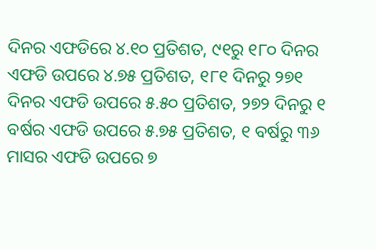ଦିନର ଏଫଡିରେ ୪.୧୦ ପ୍ରତିଶତ, ୯୧ରୁ ୧୮୦ ଦିନର ଏଫଡି ଉପରେ ୪.୭୫ ପ୍ରତିଶତ, ୧୮୧ ଦିନରୁ ୨୭୧ ଦିନର ଏଫଡି ଉପରେ ୫.୫୦ ପ୍ରତିଶତ, ୨୭୨ ଦିନରୁ ୧ ବର୍ଷର ଏଫଡି ଉପରେ ୫.୭୫ ପ୍ରତିଶତ, ୧ ବର୍ଷରୁ ୩୬ ମାସର ଏଫଡି ଉପରେ ୭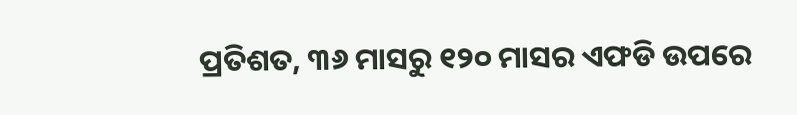ପ୍ରତିଶତ, ୩୬ ମାସରୁ ୧୨୦ ମାସର ଏଫଡି ଉପରେ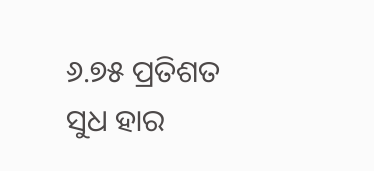୬.୭୫ ପ୍ରତିଶତ ସୁଧ ହାର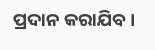ପ୍ରଦାନ କରାଯିବ ।